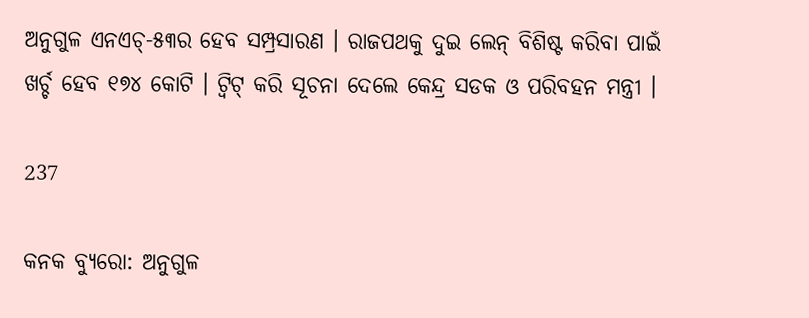ଅନୁଗୁଳ ଏନଏଚ୍-୫୩ର ହେବ ସମ୍ପ୍ରସାରଣ । ରାଜପଥକୁ ଦୁଇ ଲେନ୍ ବିଶିଷ୍ଟ କରିବା ପାଇଁ ଖର୍ଚ୍ଚ ହେବ ୧୭୪ କୋଟି । ଟ୍ୱିଟ୍ କରି ସୂଚନା ଦେଲେ କେନ୍ଦ୍ର ସଡକ ଓ ପରିବହନ ମନ୍ତ୍ରୀ ।

237

କନକ ବ୍ୟୁରୋ: ଅନୁଗୁଳ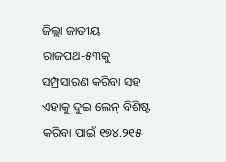ଜିଲ୍ଲା ଜାତୀୟ ରାଜପଥ-୫୩କୁ ସମ୍ପ୍ରସାରଣ କରିବା ସହ ଏହାକୁ ଦୁଇ ଲେନ୍ ବିଶିଷ୍ଟ କରିବା ପାଇଁ ୧୭୪.୨୧୫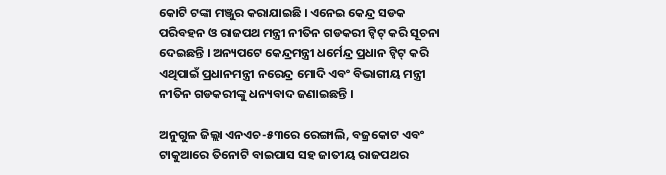କୋଟି ଟଙ୍କା ମଞ୍ଜୁର କରାଯାଇଛି । ଏନେଇ କେନ୍ଦ୍ର ସଡକ ପରିବହନ ଓ ରାଜପଥ ମନ୍ତ୍ରୀ ନୀତିନ ଗଡକରୀ ଟ୍ୱିଟ୍ କରି ସୂଚନା ଦେଇଛନ୍ତି । ଅନ୍ୟପଟେ କେନ୍ଦ୍ରମନ୍ତ୍ରୀ ଧର୍ମେନ୍ଦ୍ର ପ୍ରଧାନ ଟ୍ୱିଟ୍ କରି ଏଥିପାଇଁ ପ୍ରଧାନମନ୍ତ୍ରୀ ନରେନ୍ଦ୍ର ମୋଦି ଏବଂ ବିଭାଗୀୟ ମନ୍ତ୍ରୀ ନୀତିନ ଗଡକରୀଙ୍କୁ ଧନ୍ୟବାଦ ଜଣାଇଛନ୍ତି ।

ଅନୁଗୁଳ ଜିଲ୍ଲା ଏନଏଚ-୫୩ରେ ରେଙ୍ଗାଲି, ବଜ୍ରକୋଟ ଏବଂ ଟାକୁଆରେ ତିନୋଟି ବାଇପାସ ସହ ଜାତୀୟ ରାଜପଥର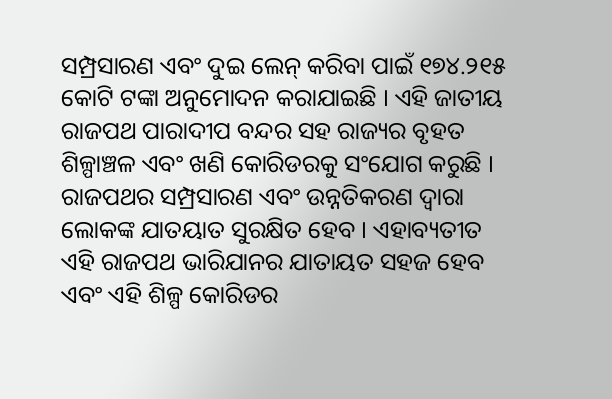ସମ୍ପ୍ରସାରଣ ଏବଂ ଦୁଇ ଲେନ୍ କରିବା ପାଇଁ ୧୭୪.୨୧୫ କୋଟି ଟଙ୍କା ଅନୁମୋଦନ କରାଯାଇଛି । ଏହି ଜାତୀୟ ରାଜପଥ ପାରାଦୀପ ବନ୍ଦର ସହ ରାଜ୍ୟର ବୃହତ ଶିଳ୍ପାଞ୍ଚଳ ଏବଂ ଖଣି କୋରିଡରକୁ ସଂଯୋଗ କରୁଛି । ରାଜପଥର ସମ୍ପ୍ରସାରଣ ଏବଂ ଉନ୍ନତିକରଣ ଦ୍ୱାରା ଲୋକଙ୍କ ଯାତୟାତ ସୁରକ୍ଷିତ ହେବ । ଏହାବ୍ୟତୀତ ଏହି ରାଜପଥ ଭାରିଯାନର ଯାତାୟତ ସହଜ ହେବ ଏବଂ ଏହି ଶିଳ୍ପ କୋରିଡର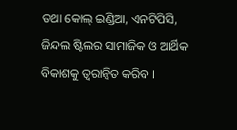ତଥା କୋଲ୍ ଇଣ୍ଡିଆ, ଏନଟିପିସି, ଜିନ୍ଦଲ ଷ୍ଟିଲର ସାମାଜିକ ଓ ଆର୍ଥିକ ବିକାଶକୁ ତ୍ୱରାନ୍ୱିତ କରିବ ।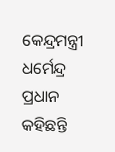କେନ୍ଦ୍ରମନ୍ତ୍ରୀ ଧର୍ମେନ୍ଦ୍ର ପ୍ରଧାନ କହିଛନ୍ତି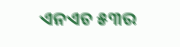ଏନଏଚ ୫୩ର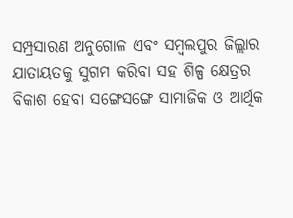ସମ୍ପ୍ରସାରଣ ଅନୁଗୋଳ ଏବଂ ସମ୍ବଲପୁର ଜିଲ୍ଲାର ଯାତାୟତକୁ ସୁଗମ କରିବା ସହ ଶିଳ୍ପ କ୍ଷେତ୍ରର ବିକାଶ ହେବା ସଙ୍ଗେସଙ୍ଗେ ସାମାଜିକ ଓ ଆର୍ଥିକ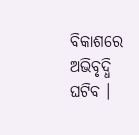ବିକାଶରେ ଅଭିବୃଦ୍ଧି ଘଟିବ ।